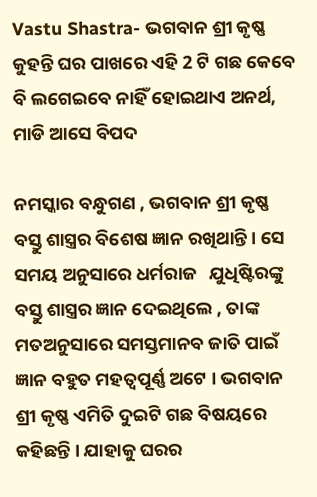Vastu Shastra- ଭଗବାନ ଶ୍ରୀ କୃଷ୍ଣ କୁହନ୍ତି ଘର ପାଖରେ ଏହି 2 ଟି ଗଛ କେବେ ବି ଲଗେଇବେ ନାହିଁ ହୋଇଥାଏ ଅନର୍ଥ, ମାଡି ଆସେ ବିପଦ

ନମସ୍କାର ବନ୍ଧୁଗଣ , ଭଗବାନ ଶ୍ରୀ କୃଷ୍ଣ ବସ୍ତୁ ଶାସ୍ତ୍ରର ବିଶେଷ ଜ୍ଞାନ ରଖିଥାନ୍ତି । ସେ ସମୟ ଅନୁସାରେ ଧର୍ମରାଜ   ଯୁଧିଷ୍ଟିରଙ୍କୁ  ବସ୍ତୁ ଶାସ୍ତ୍ରର ଜ୍ଞାନ ଦେଇଥିଲେ , ତାଙ୍କ ମତଅନୁସାରେ ସମସ୍ତମାନବ ଜାତି ପାଇଁ ଜ୍ଞାନ ବହୁତ ମହତ୍ଵପୂର୍ଣ୍ଣ ଅଟେ । ଭଗବାନ  ଶ୍ରୀ କୃଷ୍ଣ ଏମିତି ଦୁଇଟି ଗଛ ବିଷୟରେ କହିଛନ୍ତି । ଯାହାକୁ ଘରର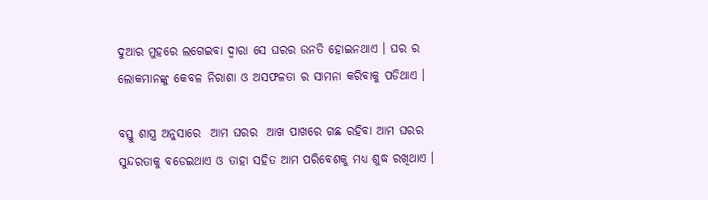ଦୁଆର ମୁହରେ ଲଗେଇବା ଦ୍ଵାରା ସେ ଘରର ଉନତି ହୋଇନଥାଏ । ଘର ର ଲୋକମାନଙ୍କୁ କେବଳ ନିରାଶା ଓ ଅସଫଳତା ର ସାମନା କରିବାକୁ ପଡିଥାଏ ।

ବସ୍ତୁ ଶାସ୍ତ୍ର ଅନୁସାରେ  ଆମ ଘରର  ଆଖ ପାଖରେ ଗଛ ରହିବା ଆମ ଘରର ସୁନ୍ଦରତାକୁ ବଡେଇଥାଏ ଓ ତାହା ସହିତ ଆମ ପରିବେଶକୁ ମଧ୍ୟ ଶୁଦ୍ଧ ରଖିଥାଏ ।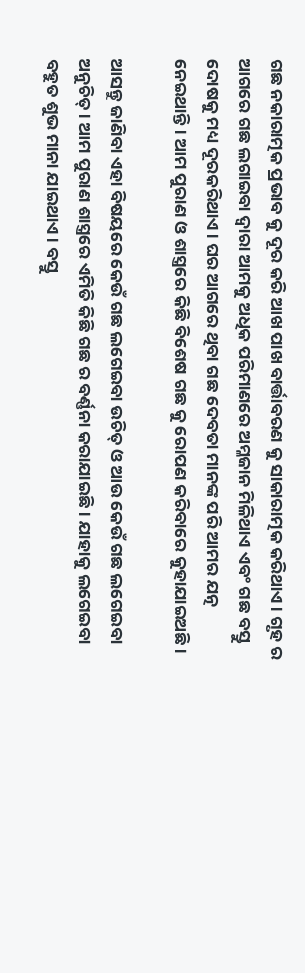ଗଛ ନକାରାତ୍ମକ ପ୍ରଭାବ କୁ ଦୂର କରି ଆଖ ପାଖ ବାର୍ତ୍ତାବରଣ କୁ ସାକାରାତ୍ମକ କରିଥାଏ । ଗୃହ ର ଆଗରେ ଗଛ ଲଗାଇବା ଦ୍ଵାରା ଆମକୁ ଅଧିକ ପରିମାଣରେ ଅମ୍ଳଜାନ ମିଳିଥାଏ ଏବଂ ଗଛ ବସ୍ତୁ ଦୋଷକୁ ମଧ୍ୟ ଦୂରକରିଥାଏ । ଘର ଆଗରେ ଥିବା ଗଛ ଦେବତା ମାନଙ୍କ ପରି ଆମର ଯତ୍ନ ନେଇଥାନ୍ତି । ଆମ ପୁରାଣ ଓ ଶାସ୍ତ୍ରରେ କିଛି ବିଶେଷ ଗଛ କୁ ରୋପଣ କରିବାରେ କୁହାଯାଇଅଛି ।

ଆସନ୍ତୁ ଜାଣିବା ଏହା ବିଷୟରେ କେଉଁ ଗଛ ଲଗେଇବା ଉଚିତ୍ ଓ ଆଉ କେଉଁ ଗଛ ଲଗେଇବା ଅନୁଚିତ୍ । ଆମ ପୁରାଣ ଶାସ୍ତ୍ରରେ ଏମିତି କିଛି ଗଛ ର ବର୍ଣ୍ଣନା କରାଯାଇଛି । ଯାହାକୁ ଲଗେଇବା ବହୁତ ଶୁଭ ମାନା ଯାଇଥାଏ । ବସ୍ତୁ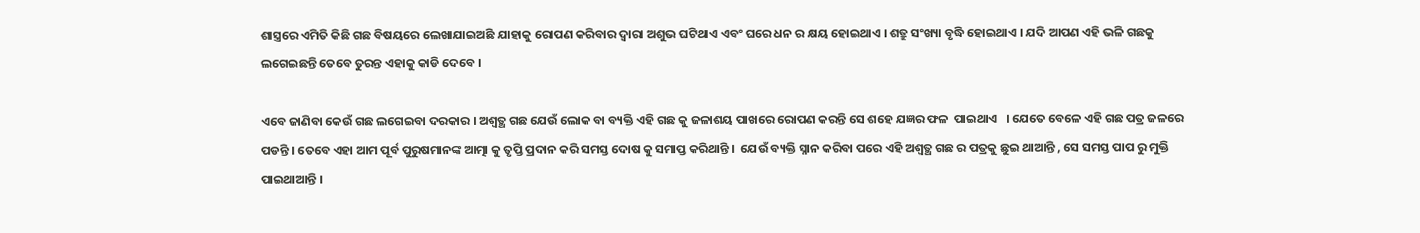ଶାସ୍ତ୍ରରେ ଏମିତି କିଛି ଗଛ ବିଷୟରେ ଲେଖାଯାଇଅଛି ଯାହାକୁ ରୋପଣ କରିବାର ଦ୍ଵାରା ଅଶୁଭ ଘଟିଥାଏ ଏବଂ ଘରେ ଧନ ର କ୍ଷୟ ହୋଇଥାଏ । ଶତ୍ରୁ ସଂଖ୍ୟା ବୃଦ୍ଧି ହୋଇଥାଏ । ଯଦି ଆପଣ ଏହି ଭଳି ଗଛକୁ ଲଗେଇଛନ୍ତି ତେବେ ତୁରନ୍ତ ଏହାକୁ କାଡି ଦେବେ ।

ଏବେ ଜାଣିବା କେଉଁ ଗଛ ଲଗେଇବା ଦରକାର । ଅଶ୍ଵତ୍ଥ ଗଛ ଯେଉଁ ଲୋକ ବା ବ୍ୟକ୍ତି ଏହି ଗଛ କୁ ଜଳାଶୟ ପାଖରେ ରୋପଣ କରନ୍ତି ସେ ଶହେ ଯଜ୍ଞର ଫଳ  ପାଇଥାଏ   । ଯେତେ ବେଳେ ଏହି ଗଛ ପତ୍ର ଜଳରେ ପଡନ୍ତି । ତେବେ ଏହା ଆମ ପୂର୍ବ ପୁରୁଷମାନଙ୍କ ଆତ୍ମା କୁ ତୃପ୍ତି ପ୍ରଦାନ କରି ସମସ୍ତ ଦୋଷ କୁ ସମାପ୍ତ କରିଥାନ୍ତି ।  ଯେଉଁ ବ୍ୟକ୍ତି ସ୍ନାନ କରିବା ପରେ ଏହି ଅଶ୍ଵତ୍ଥ ଗଛ ର ପତ୍ରକୁ ଛୁଇ ଥାଆନ୍ତି , ସେ ସମସ୍ତ ପାପ ରୁ ମୁକ୍ତି ପାଇଥାଆନ୍ତି ।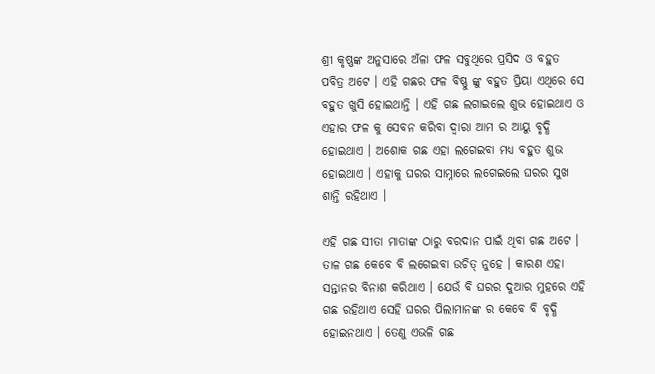ଶ୍ରୀ କୃଷ୍ଣଙ୍କ ଅନୁସାରେ ଅଁଳା ଫଳ ସବୁଥିରେ ପ୍ରସିଦ ଓ ବହୁତ ପବିତ୍ର ଅଟେ । ଏହି ଗଛର ଫଳ ବିଷ୍ଣୁ ଙ୍କୁ ବହୁତ ପ୍ରିୟା ଏଥିରେ ସେ ବହୁତ ଖୁସି ହୋଇଥାନ୍ତି । ଏହି ଗଛ ଲଗାଇଲେ ଶୁଭ ହୋଇଥାଏ ଓ ଏହାର ଫଳ କୁ ସେବନ କରିବା ଦ୍ଵାରା ଆମ ର ଆୟୁ ବୃଦ୍ଧି ହୋଇଥାଏ । ଅଶୋକ ଗଛ ଏହା ଲଗେଇବା ମଧ୍ୟ ବହୁତ ଶୁଭ ହୋଇଥାଏ । ଏହାକୁ ଘରର ସାମ୍ନାରେ ଲଗେଇଲେ ଘରର ସୁଖ ଶାନ୍ତି ରହିଥାଏ ।

ଏହି ଗଛ ସୀତା ମାତାଙ୍କ ଠାରୁ ବରଦାନ ପାଇଁ ଥିବା ଗଛ ଅଟେ । ତାଳ ଗଛ କେବେ ବି ଲଗେଇବା ଉଚିତ୍ ନୁହେ । କାରଣ ଏହା ସନ୍ତାନର ବିନାଶ କରିଥାଏ । ଯେଉଁ ବି ଘରର ଦୁଆର ମୁହରେ ଏହି ଗଛ ରହିଥାଏ ସେହି ଘରର ପିଲାମାନଙ୍କ ର କେବେ ବି ବୃଦ୍ଧି ହୋଇନଥାଏ । ତେଣୁ ଏଭଳି ଗଛ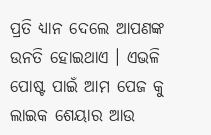ପ୍ରତି ଧ୍ୟାନ ଦେଲେ ଆପଣଙ୍କ ଉନତି ହୋଇଥାଏ । ଏଭଳି ପୋଷ୍ଟ ପାଇଁ ଆମ ପେଜ କୁ ଲାଇକ ଶେୟାର ଆଉ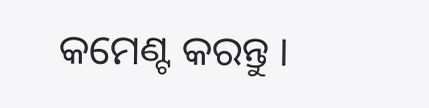କମେଣ୍ଟ କରନ୍ତୁ ।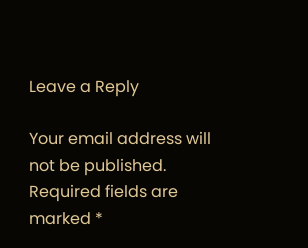Leave a Reply

Your email address will not be published. Required fields are marked *